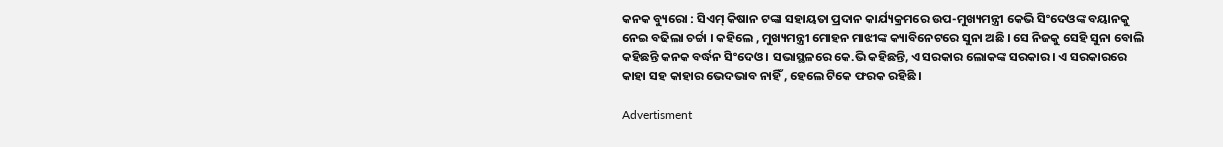କନକ ବ୍ୟୁରୋ : ସିଏମ୍‌ କିଷାନ ଟଙ୍କା ସହାୟତା ପ୍ରଦାନ କାର୍ଯ୍ୟକ୍ରମରେ ଉପ-ମୁଖ୍ୟମନ୍ତ୍ରୀ କେଭି ସିଂଦେଓଙ୍କ ବୟାନକୁ ନେଇ ବଢିଲା ଚର୍ଚ୍ଚା । କହିଲେ , ମୁଖ୍ୟମନ୍ତ୍ରୀ ମୋହନ ମାଝୀଙ୍କ କ୍ୟାବିନେଟରେ ସୁନା ଅଛି । ସେ ନିଜକୁ ସେହି ସୁନା ବୋଲି କହିଛନ୍ତି କନକ ବର୍ଦ୍ଧନ ସିଂଦେଓ । ସଭାସ୍ଥଳରେ କେ.ଭି କହିଛନ୍ତି, ଏ ସରକାର ଲୋକଙ୍କ ସରକାର । ଏ ସରକାରରେ କାହା ସହ କାହାର ଭେଦଭାବ ନାହିଁ , ହେଲେ ଟିକେ ଫରକ ରହିଛି ।

Advertisment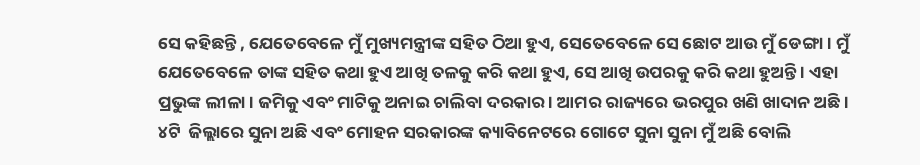ସେ କହିଛନ୍ତି , ଯେତେବେଳେ ମୁଁ ମୁଖ୍ୟମନ୍ତ୍ରୀଙ୍କ ସହିତ ଠିଆ ହୁଏ, ସେତେବେଳେ ସେ ଛୋଟ ଆଉ ମୁଁ ଡେଙ୍ଗା । ମୁଁ ଯେତେବେଳେ ତାଙ୍କ ସହିତ କଥା ହୁଏ ଆଖି ତଳକୁ କରି କଥା ହୁଏ, ସେ ଆଖି ଉପରକୁ କରି କଥା ହୁଅନ୍ତି । ଏହା ପ୍ରଭୁଙ୍କ ଲୀଳା । ଜମିକୁ ଏବଂ ମାଟିକୁ ଅନାଇ ଚାଲିବା ଦରକାର । ଆମର ରାଜ୍ୟରେ ଭରପୁର ଖଣି ଖାଦାନ ଅଛି । ୪ଟି  ଜିଲ୍ଲାରେ ସୁନା ଅଛି ଏବଂ ମୋହନ ସରକାରଙ୍କ କ୍ୟାବିନେଟରେ ଗୋଟେ ସୁନା ସୁନା ମୁଁ ଅଛି ବୋଲି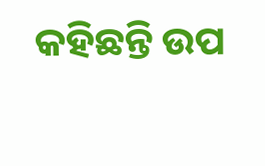କହିଛନ୍ତି ଉପ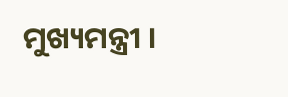ମୁଖ୍ୟମନ୍ତ୍ରୀ ।